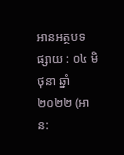អានអត្ថបទ
ផ្សាយ : ០៤ មិថុនា ឆ្នាំ២០២២ (អាន: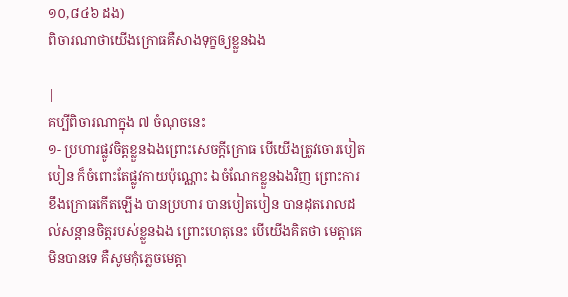១០,៨៤៦ ដង)
ពិចារណាថាយើងក្រោធគឺសាងទុក្ខឲ្យខ្លួនឯង

|
គប្បីពិចារណាក្នុង ៧ ចំណុចនេះ
១- ប្រហារផ្លូវចិត្តខ្លួនឯងព្រោះសេចក្តីក្រោធ បើយើងត្រូវចោរបៀតបៀន ក៏ចំពោះតែផ្លូវកាយប៉ុណ្ណោះ ឯចំណែកខ្លួនឯងវិញ ព្រោះការខឹងក្រោធកើតឡើង បានប្រហារ បានបៀតបៀន បានដុតរោលដល់សន្តានចិត្តរបស់ខ្លួនឯង ព្រោះហេតុនេះ បើយើងគិតថា មេត្តាគេមិនបានទេ គឺសូមកុំភ្លេចមេត្តា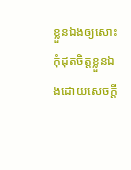ខ្លួនឯងឲ្យសោះ កុំដុតចិត្តខ្លួនឯងដោយសេចក្តី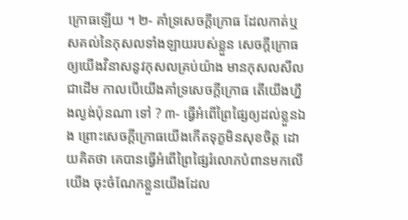ក្រោធឡើយ ។ ២- គាំទ្រសេចក្តីក្រោធ ដែលកាត់ឬសគល់នៃកុសលទាំងឡាយរបស់ខ្លួន សេចក្តីក្រោធឲ្យយើងវិនាសនូវកុសលគ្រប់យ៉ាង មានកុសលសីលជាដើម កាលបើយើងគាំទ្រសេចក្តីក្រោធ តើយើងហ្នឹងល្ងង់ប៉ុនណា ទៅ ? ៣- ធ្វើអំពើព្រៃផ្សៃឲ្យដល់ខ្លួនឯង ព្រោះសេចក្តីក្រោធយើងកើតទុក្ខមិនសុខចិត្ត ដោយគិតថា គេបានធ្វើអំពើព្រៃផ្សៃរំលោភបំពានមកលើយើង ចុះចំណែកខ្លួនយើងដែល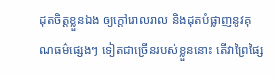ដុតចិត្តខ្លួនឯង ឲ្យក្តៅរោលរាល និងដុតបំផ្លាញនូវគុណធម៌ផ្សេងៗ ទៀតជាច្រើនរបស់ខ្លួននោះ តើវាព្រៃផ្សៃ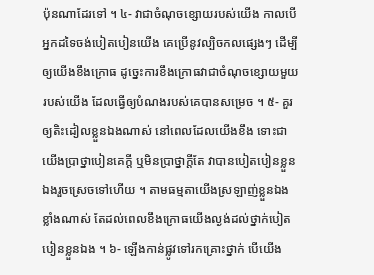ប៉ុនណាដែរទៅ ។ ៤- វាជាចំណុចខ្សោយរបស់យើង កាលបើអ្នកដទៃចង់បៀតបៀនយើង គេប្រើនូវល្បិចកលផ្សេងៗ ដើម្បីឲ្យយើងខឹងក្រោធ ដូច្នេះការខឹងក្រោធវាជាចំណុចខ្សោយមួយរបស់យើង ដែលធ្វើឲ្យបំណងរបស់គេបានសម្រេច ។ ៥- គួរឲ្យតិះដៀលខ្លួនឯងណាស់ នៅពេលដែលយើងខឹង ទោះជាយើងប្រាថ្នាបៀនគេក្តី ឬមិនប្រាថ្នាក្តីតែ វាបានបៀតបៀនខ្លួនឯងរួចស្រេចទៅហើយ ។ តាមធម្មតាយើងស្រឡាញ់ខ្លួនឯងខ្លាំងណាស់ តែដល់ពេលខឹងក្រោធយើងល្ងង់ដល់ថ្នាក់បៀតបៀនខ្លួនឯង ។ ៦- ឡើងកាន់ផ្លូវទៅរកគ្រោះថ្នាក់ បើយើង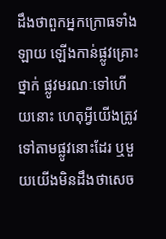ដឹងថាពួកអ្នកក្រោធទាំងឡាយ ឡើងកាន់ផ្លូវគ្រោះថ្នាក់ ផ្លូវមរណៈទៅហើយនោះ ហេតុអ្វីយើងត្រូវទៅតាមផ្លូវនោះដែរ ឬមួយយើងមិនដឹងថាសេច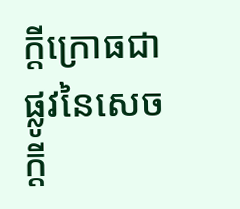ក្តីក្រោធជាផ្លូវនៃសេចក្តី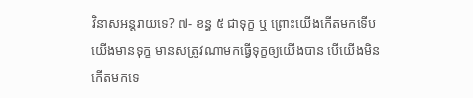វិនាសអន្តរាយទេ? ៧- ខន្ធ ៥ ជាទុក្ខ ឬ ព្រោះយើងកើតមកទើបយើងមានទុក្ខ មានសត្រូវណាមកធ្វើទុក្ខឲ្យយើងបាន បើយើងមិនកើតមកទេ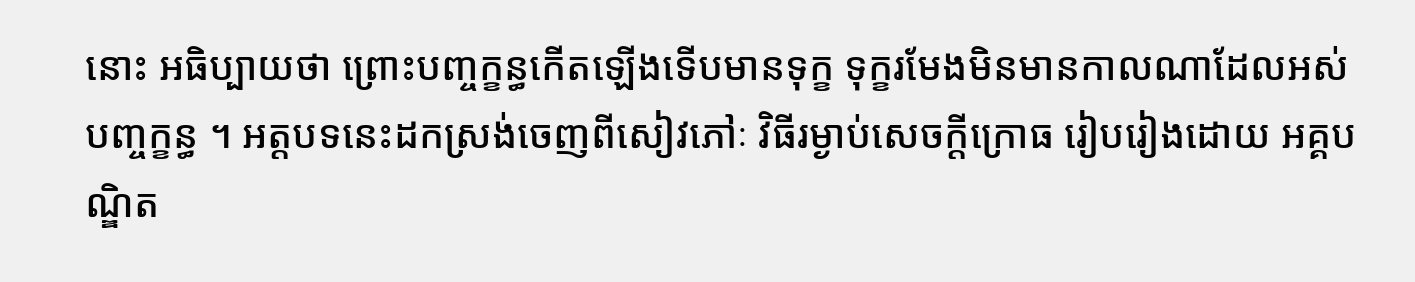នោះ អធិប្បាយថា ព្រោះបញ្ចក្ខន្ធកើតឡើងទើបមានទុក្ខ ទុក្ខរមែងមិនមានកាលណាដែលអស់បញ្ចក្ខន្ធ ។ អត្តបទនេះដកស្រង់ចេញពីសៀវភៅៈ វិធីរម្ងាប់សេចក្តីក្រោធ រៀបរៀងដោយ អគ្គបណ្ឌិត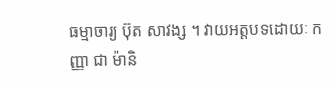ធម្មាចារ្យ ប៊ុត សាវង្ស ។ វាយអត្តបទដោយៈ កញ្ញា ជា ម៉ានិ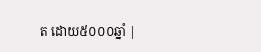ត ដោយ៥០០០ឆ្នាំ |